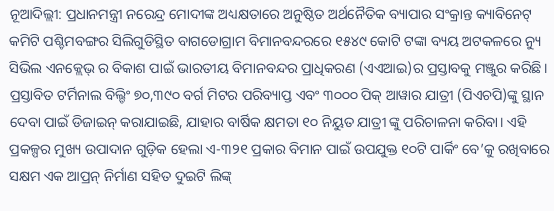ନୂଆଦିଲ୍ଲୀ: ପ୍ରଧାନମନ୍ତ୍ରୀ ନରେନ୍ଦ୍ର ମୋଦୀଙ୍କ ଅଧ୍ୟକ୍ଷତାରେ ଅନୁଷ୍ଠିତ ଅର୍ଥନୈତିକ ବ୍ୟାପାର ସଂକ୍ରାନ୍ତ କ୍ୟାବିନେଟ୍ କମିଟି ପଶ୍ଚିମବଙ୍ଗର ସିଲିଗୁଡିସ୍ଥିତ ବାଗଡୋଗ୍ରାମ ବିମାନବନ୍ଦରରେ ୧୫୪୯ କୋଟି ଟଙ୍କା ବ୍ୟୟ ଅଟକଳରେ ନ୍ୟୁ ସିଭିଲ ଏନକ୍ଲେଭ୍ ର ବିକାଶ ପାଇଁ ଭାରତୀୟ ବିମାନବନ୍ଦର ପ୍ରାଧିକରଣ (ଏଏଆଇ)ର ପ୍ରସ୍ତାବକୁ ମଞ୍ଜୁର କରିଛି।
ପ୍ରସ୍ତାବିତ ଟର୍ମିନାଲ ବିଲ୍ଡିଂ ୭୦,୩୯୦ ବର୍ଗ ମିଟର ପରିବ୍ୟାପ୍ତ ଏବଂ ୩୦୦୦ ପିକ୍ ଆୱାର ଯାତ୍ରୀ (ପିଏଚପି)ଙ୍କୁ ସ୍ଥାନ ଦେବା ପାଇଁ ଡିଜାଇନ୍ କରାଯାଇଛି, ଯାହାର ବାର୍ଷିକ କ୍ଷମତା ୧୦ ନିୟୁତ ଯାତ୍ରୀ ଙ୍କୁ ପରିଚାଳନା କରିବା। ଏହି ପ୍ରକଳ୍ପର ମୁଖ୍ୟ ଉପାଦାନ ଗୁଡ଼ିକ ହେଲା ଏ-୩୨୧ ପ୍ରକାର ବିମାନ ପାଇଁ ଉପଯୁକ୍ତ ୧୦ଟି ପାର୍କିଂ ବେ’କୁ ରଖିବାରେ ସକ୍ଷମ ଏକ ଆପ୍ରନ୍ ନିର୍ମାଣ ସହିତ ଦୁଇଟି ଲିଙ୍କ୍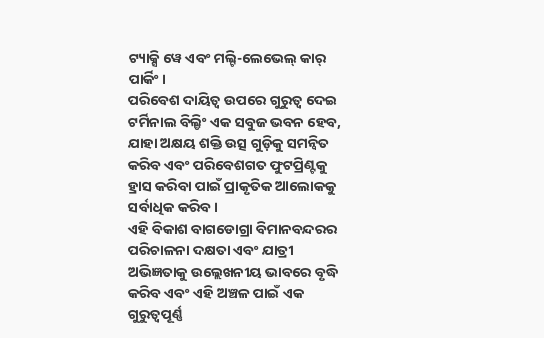ଟ୍ୟାକ୍ସି ୱେ ଏବଂ ମଲ୍ଟି-ଲେଭେଲ୍ କାର୍ ପାର୍କିଂ।
ପରିବେଶ ଦାୟିତ୍ବ ଉପରେ ଗୁରୁତ୍ୱ ଦେଇ ଟର୍ମିନାଲ ବିଲ୍ଡିଂ ଏକ ସବୁଜ ଭବନ ହେବ, ଯାହା ଅକ୍ଷୟ ଶକ୍ତି ଉତ୍ସ ଗୁଡ଼ିକୁ ସମନ୍ୱିତ କରିବ ଏବଂ ପରିବେଶଗତ ଫୁଟପ୍ରିଣ୍ଟକୁ ହ୍ରାସ କରିବା ପାଇଁ ପ୍ରାକୃତିକ ଆଲୋକକୁ ସର୍ବାଧିକ କରିବ।
ଏହି ବିକାଶ ବାଗଡୋଗ୍ରା ବିମାନବନ୍ଦରର ପରିଚାଳନା ଦକ୍ଷତା ଏବଂ ଯାତ୍ରୀ ଅଭିଜ୍ଞତାକୁ ଉଲ୍ଲେଖନୀୟ ଭାବରେ ବୃଦ୍ଧି କରିବ ଏବଂ ଏହି ଅଞ୍ଚଳ ପାଇଁ ଏକ ଗୁରୁତ୍ୱପୂର୍ଣ୍ଣ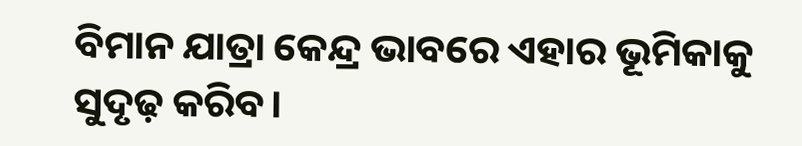ବିମାନ ଯାତ୍ରା କେନ୍ଦ୍ର ଭାବରେ ଏହାର ଭୂମିକାକୁ ସୁଦୃଢ଼ କରିବ।